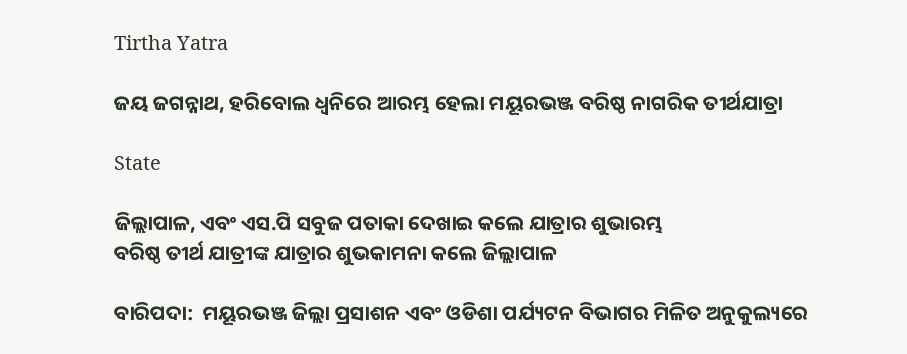Tirtha Yatra

ଜୟ ଜଗନ୍ନାଥ, ହରିବୋଲ ଧ୍ୱନିରେ ଆରମ୍ଭ ହେଲା ମୟୂରଭଞ୍ଜ ବରିଷ୍ଠ ନାଗରିକ ତୀର୍ଥଯାତ୍ରା

State

ଜିଲ୍ଲାପାଳ, ଏବଂ ଏସ.ପି ସବୁଜ ପତାକା ଦେଖାଇ କଲେ ଯାତ୍ରାର ଶୁଭାରମ୍ଭ
ବରିଷ୍ଠ ତୀର୍ଥ ଯାତ୍ରୀଙ୍କ ଯାତ୍ରାର ଶୁଭକାମନା କଲେ ଜିଲ୍ଲାପାଳ

ବାରିପଦା:  ମୟୂରଭଞ୍ଜ ଜିଲ୍ଲା ପ୍ରସାଶନ ଏବଂ ଓଡିଶା ପର୍ଯ୍ୟଟନ ବିଭାଗର ମିଳିତ ଅନୁକୁଲ୍ୟରେ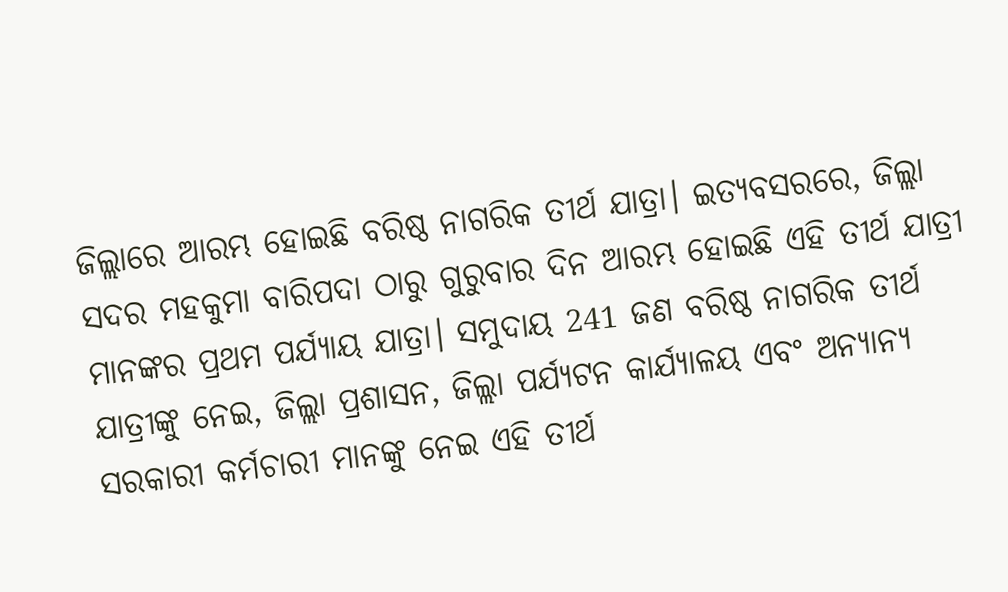ଜିଲ୍ଲାରେ ଆରମ୍ଭ ହୋଇଛି ବରିଷ୍ଠ ନାଗରିକ ତୀର୍ଥ ଯାତ୍ରା। ଇତ୍ୟବସରରେ, ଜିଲ୍ଲା ସଦର ମହକୁମା ବାରିପଦା ଠାରୁ ଗୁରୁବାର ଦିନ ଆରମ୍ଭ ହୋଇଛି ଏହି ତୀର୍ଥ ଯାତ୍ରୀ ମାନଙ୍କର ପ୍ରଥମ ପର୍ଯ୍ୟାୟ ଯାତ୍ରା। ସମୁଦାୟ 241 ଜଣ ବରିଷ୍ଠ ନାଗରିକ ତୀର୍ଥ ଯାତ୍ରୀଙ୍କୁ ନେଇ, ଜିଲ୍ଲା ପ୍ରଶାସନ, ଜିଲ୍ଲା ପର୍ଯ୍ୟଟନ କାର୍ଯ୍ୟାଳୟ ଏବଂ ଅନ୍ୟାନ୍ୟ ସରକାରୀ କର୍ମଚାରୀ ମାନଙ୍କୁ ନେଇ ଏହି ତୀର୍ଥ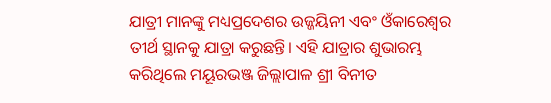ଯାତ୍ରୀ ମାନଙ୍କୁ ମଧ୍ୟପ୍ରଦେଶର ଉଜ୍ଜୟିନୀ ଏବଂ ଓଁକାରେଶ୍ୱର ତୀର୍ଥ ସ୍ଥାନକୁ ଯାତ୍ରା କରୁଛନ୍ତି। ଏହି ଯାତ୍ରାର ଶୁଭାରମ୍ଭ କରିଥିଲେ ମୟୂରଭଞ୍ଜ ଜିଲ୍ଲାପାଳ ଶ୍ରୀ ବିନୀତ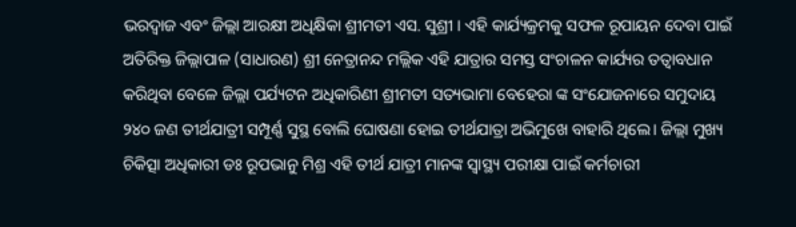ଭରଦ୍ୱାଜ ଏବଂ ଜିଲ୍ଲା ଆରକ୍ଷୀ ଅଧିକ୍ଷିକା ଶ୍ରୀମତୀ ଏସ. ସୁଶ୍ରୀ । ଏହି କାର୍ଯ୍ୟକ୍ରମକୁ ସଫଳ ରୂପାୟନ ଦେବା ପାଇଁ ଅତିରିକ୍ତ ଜିଲ୍ଲାପାଳ (ସାଧାରଣ) ଶ୍ରୀ ନେତ୍ରାନନ୍ଦ ମଲ୍ଲିକ ଏହି ଯାତ୍ରାର ସମସ୍ତ ସଂଚାଳନ କାର୍ଯ୍ୟର ତତ୍ୱାବଧାନ କରିଥିବା ବେଳେ ଜିଲ୍ଲା ପର୍ଯ୍ୟଟନ ଅଧିକାରିଣୀ ଶ୍ରୀମତୀ ସତ୍ୟଭାମା ବେହେରା ଙ୍କ ସଂଯୋଜନାରେ ସମୁଦାୟ ୨୪୦ ଜଣ ତୀର୍ଥଯାତ୍ରୀ ସମ୍ପୂର୍ଣ୍ଣ ସୁସ୍ଥ ବୋଲି ଘୋଷଣା ହୋଇ ତୀର୍ଥଯାତ୍ରା ଅଭିମୁଖେ ବାହାରି ଥିଲେ। ଜିଲ୍ଲା ମୁଖ୍ୟ ଚିକିତ୍ସା ଅଧିକାରୀ ଡଃ ରୂପଭାନୁ ମିଶ୍ର ଏହି ତୀର୍ଥ ଯାତ୍ରୀ ମାନଙ୍କ ସ୍ୱାସ୍ଥ୍ୟ ପରୀକ୍ଷା ପାଇଁ କର୍ମଚାରୀ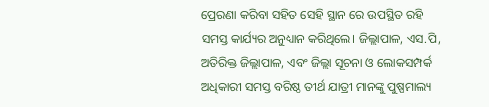ପ୍ରେରଣା କରିବା ସହିତ ସେହି ସ୍ଥାନ ରେ ଉପସ୍ଥିତ ରହି ସମସ୍ତ କାର୍ଯ୍ୟର ଅନୁଧ୍ୟାନ କରିଥିଲେ। ଜିଲ୍ଲାପାଳ, ଏସ.ପି, ଅତିରିକ୍ତ ଜିଲ୍ଲାପାଳ, ଏବଂ ଜିଲ୍ଲା ସୂଚନା ଓ ଲୋକସମ୍ପର୍କ ଅଧିକାରୀ ସମସ୍ତ ବରିଷ୍ଠ ତୀର୍ଥ ଯାତ୍ରୀ ମାନଙ୍କୁ ପୁଷ୍ପମାଲ୍ୟ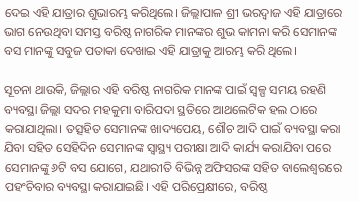ଦେଇ ଏହି ଯାତ୍ରାର ଶୁଭାରମ୍ଭ କରିଥିଲେ। ଜିଲ୍ଲାପାଳ ଶ୍ରୀ ଭରଦ୍ୱାଜ ଏହି ଯାତ୍ରାରେ ଭାଗ ନେଉଥିବା ସମସ୍ତ ବରିଷ୍ଠ ନାଗରିକ ମାନଙ୍କର ଶୁଭ କାମନା କରି ସେମାନଙ୍କ ବସ ମାନଙ୍କୁ ସବୁଜ ପତାକା ଦେଖାଇ ଏହି ଯାତ୍ରାକୁ ଆରମ୍ଭ କରି ଥିଲେ।

ସୂଚନା ଥାଉକି, ଜିଲ୍ଲାର ଏହି ବରିଷ୍ଠ ନାଗରିକ ମାନଙ୍କ ପାଇଁ ସ୍ୱଳ୍ପ ସମୟ ରହଣି ବ୍ୟବସ୍ଥା ଜିଲ୍ଲା ସଦର ମହକୁମା ବାରିପଦା ସ୍ଥତିରେ ଆଥଲେଟିକ ହଲ ଠାରେ କରାଯାଥିଲା। ତତ୍ସହିତ ସେମାନଙ୍କ ଖାଦ୍ୟପେୟ, ଶୌଚ ଆଦି ପାଇଁ ବ୍ୟବସ୍ଥା କରା ଯିବା ସହିତ ସେହିଦିନ ସେମାନଙ୍କ ସ୍ୱାସ୍ଥ୍ୟ ପରୀକ୍ଷା ଆଦି କାର୍ଯ୍ୟ କରାଯିବା ପରେ ସେମାନଙ୍କୁ ୬ଟି ବସ ଯୋଗେ, ଯଥାରୀତି ବିଭିନ୍ନ ଅଫିସରଙ୍କ ସହିତ ବାଲେଶ୍ୱରରେ ପହଂଚିବାର ବ୍ୟବସ୍ଥା କରାଯାଇଛି। ଏହି ପରିପ୍ରେକ୍ଷୀରେ, ବରିଷ୍ଠ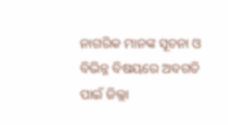ନାଗରିକ ମାନଙ୍କ ସୂଚନା ଓ ବିଭିନ୍ନ ବିଷୟରେ ଅବଗତି ପାଇଁ ଜିଲ୍ଲା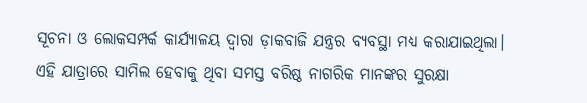ସୂଚନା ଓ ଲୋକସମ୍ପର୍କ କାର୍ଯ୍ୟାଳୟ ଦ୍ୱାରା ଡ଼ାକବାଜି ଯନ୍ତ୍ରର ବ୍ୟବସ୍ଥା ମଧ୍ୟ କରାଯାଇଥିଲା। ଏହି ଯାତ୍ରାରେ ସାମିଲ ହେବାକୁ ଥିବା ସମସ୍ତ ବରିଷ୍ଠ ନାଗରିକ ମାନଙ୍କର ସୁରକ୍ଷା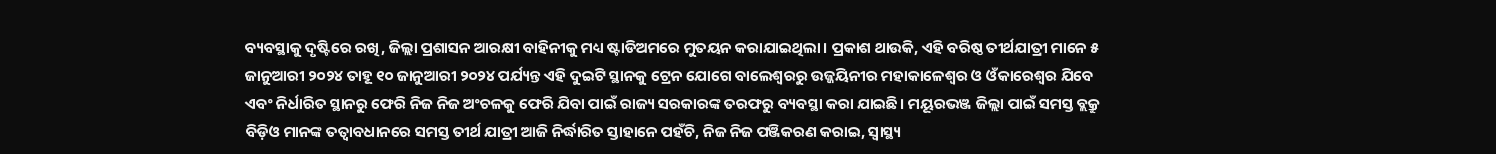ବ୍ୟବସ୍ଥାକୁ ଦୃଷ୍ଟିରେ ରଖି, ଜିଲ୍ଲା ପ୍ରଶାସନ ଆରକ୍ଷୀ ବାହିନୀକୁ ମଧ୍ୟ ଷ୍ଟାଡିଅମରେ ମୁତୟନ କରାଯାଇଥିଲା। ପ୍ରକାଶ ଥାଉକି, ଏହି ବରିଷ୍ଠ ତୀର୍ଥଯାତ୍ରୀ ମାନେ ୫ ଜାନୁଆରୀ ୨୦୨୪ ତାହୂ ୧୦ ଜାନୁଆରୀ ୨୦୨୪ ପର୍ଯ୍ୟନ୍ତ ଏହି ଦୁଇଟି ସ୍ଥାନକୁ ଟ୍ରେନ ଯୋଗେ ବାଲେଶ୍ୱରରୁ ଉଜ୍ଜୟିନୀର ମହାକାଳେଶ୍ଵର ଓ ଓଁକାରେଶ୍ୱର ଯିବେ ଏବଂ ନିର୍ଧାରିତ ସ୍ଥାନରୁ ଫେରି ନିଜ ନିଜ ଅଂଚଳକୁ ଫେରି ଯିବା ପାଇଁ ରାଜ୍ୟ ସରକାରଙ୍କ ତରଫରୁ ବ୍ୟବସ୍ଥା କରା ଯାଇଛି। ମୟୂରଭଞ୍ଜ ଜିଲ୍ଲା ପାଇଁ ସମସ୍ତ ବ୍ଲକ୍ରୁ ବିଡ଼ିଓ ମାନଙ୍କ ତତ୍ୱାବଧାନରେ ସମସ୍ତ ତୀର୍ଥ ଯାତ୍ରୀ ଆଜି ନିର୍ଦ୍ଧାରିତ ସ୍ତାହାନେ ପହଁଚି, ନିଜ ନିଜ ପଞ୍ଜିକରଣ କରାଇ, ସ୍ୱାସ୍ଥ୍ୟ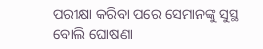ପରୀକ୍ଷା କରିବା ପରେ ସେମାନଙ୍କୁ ସୁସ୍ଥ ବୋଲି ଘୋଷଣା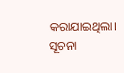କରାଯାଇଥିଲା। ସୂଚନା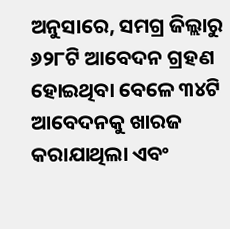ଅନୁସାରେ, ସମଗ୍ର ଜିଲ୍ଲାରୁ ୬୨୮ଟି ଆବେଦନ ଗ୍ରହଣ ହୋଇଥିବା ବେଳେ ୩୪ଟି ଆବେଦନକୁ ଖାରଜ କରାଯାଥିଲା ଏବଂ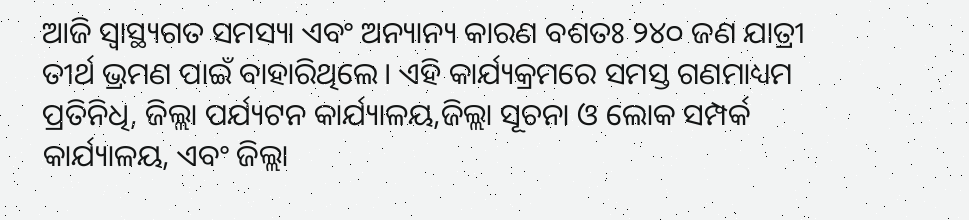ଆଜି ସ୍ୱାସ୍ଥ୍ୟଗତ ସମସ୍ୟା ଏବଂ ଅନ୍ୟାନ୍ୟ କାରଣ ବଶତଃ ୨୪୦ ଜଣ ଯାତ୍ରୀ ତୀର୍ଥ ଭ୍ରମଣ ପାଇଁ ବାହାରିଥିଲେ। ଏହି କାର୍ଯ୍ୟକ୍ରମରେ ସମସ୍ତ ଗଣମାଧ୍ୟମ ପ୍ରତିନିଧି, ଜିଲ୍ଲା ପର୍ଯ୍ୟଟନ କାର୍ଯ୍ୟାଳୟ,ଜିଲ୍ଲା ସୂଚନା ଓ ଲୋକ ସମ୍ପର୍କ କାର୍ଯ୍ୟାଳୟ, ଏବଂ ଜିଲ୍ଲା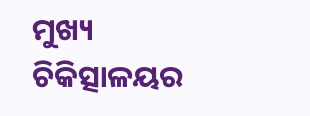ମୁଖ୍ୟ ଚିକିତ୍ସାଳୟର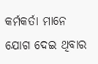କର୍ମକର୍ତା ମାନେ ଯୋଗ ଦେଇ ଥିବାର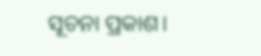ସୂଚନା ପ୍ରକାଶ।